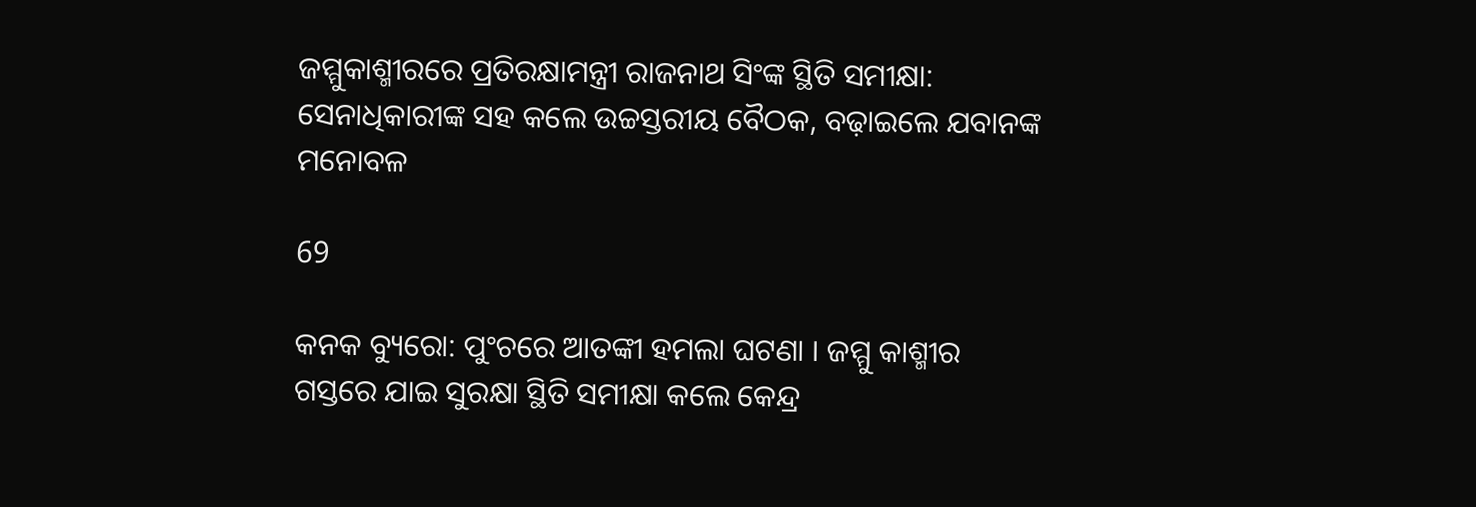ଜମ୍ମୁକାଶ୍ମୀରରେ ପ୍ରତିରକ୍ଷାମନ୍ତ୍ରୀ ରାଜନାଥ ସିଂଙ୍କ ସ୍ଥିତି ସମୀକ୍ଷା: ସେନାଧିକାରୀଙ୍କ ସହ କଲେ ଉଚ୍ଚସ୍ତରୀୟ ବୈଠକ, ବଢ଼ାଇଲେ ଯବାନଙ୍କ ମନୋବଳ

69

କନକ ବ୍ୟୁରୋ: ପୁଂଚରେ ଆତଙ୍କୀ ହମଲା ଘଟଣା । ଜମ୍ମୁ କାଶ୍ମୀର ଗସ୍ତରେ ଯାଇ ସୁରକ୍ଷା ସ୍ଥିତି ସମୀକ୍ଷା କଲେ କେନ୍ଦ୍ର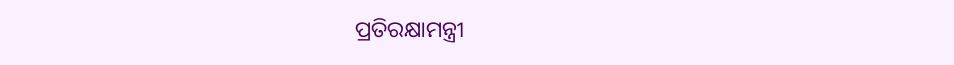ପ୍ରତିରକ୍ଷାମନ୍ତ୍ରୀ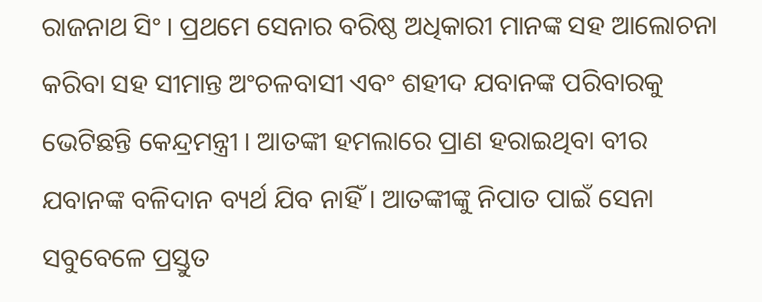ରାଜନାଥ ସିଂ । ପ୍ରଥମେ ସେନାର ବରିଷ୍ଠ ଅଧିକାରୀ ମାନଙ୍କ ସହ ଆଲୋଚନା କରିବା ସହ ସୀମାନ୍ତ ଅଂଚଳବାସୀ ଏବଂ ଶହୀଦ ଯବାନଙ୍କ ପରିବାରକୁ ଭେଟିଛନ୍ତି କେନ୍ଦ୍ରମନ୍ତ୍ରୀ । ଆତଙ୍କୀ ହମଲାରେ ପ୍ରାଣ ହରାଇଥିବା ବୀର ଯବାନଙ୍କ ବଳିଦାନ ବ୍ୟର୍ଥ ଯିବ ନାହିଁ । ଆତଙ୍କୀଙ୍କୁ ନିପାତ ପାଇଁ ସେନା ସବୁବେଳେ ପ୍ରସ୍ତୁତ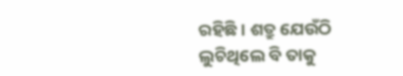ରହିଛି । ଶତ୍ରୁ ଯେଉଁଠି ଲୁଚିଥିଲେ ବି ତାକୁ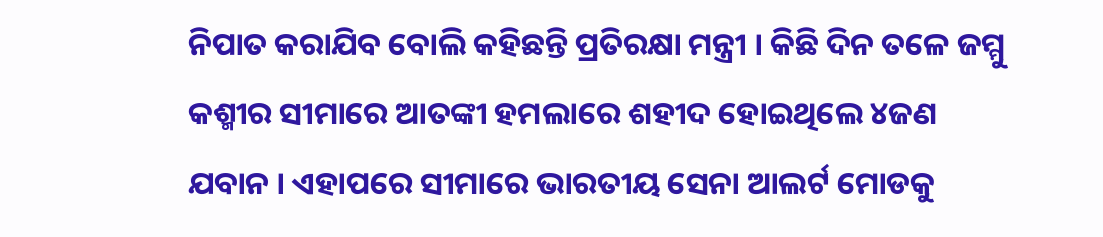ନିପାତ କରାଯିବ ବୋଲି କହିଛନ୍ତି ପ୍ରତିରକ୍ଷା ମନ୍ତ୍ରୀ । କିଛି ଦିନ ତଳେ ଜମ୍ମୁ କଶ୍ମୀର ସୀମାରେ ଆତଙ୍କୀ ହମଲାରେ ଶହୀଦ ହୋଇଥିଲେ ୪ଜଣ ଯବାନ । ଏହାପରେ ସୀମାରେ ଭାରତୀୟ ସେନା ଆଲର୍ଟ ମୋଡକୁ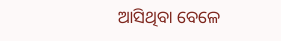ଆସିଥିବା ବେଳେ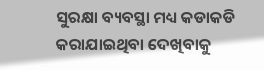ସୁରକ୍ଷା ବ୍ୟବସ୍ଥା ମଧ୍ୟ କଡାକଡି କରାଯାଇଥିବା ଦେଖିବାକୁ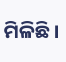ମିଳିଛି ।